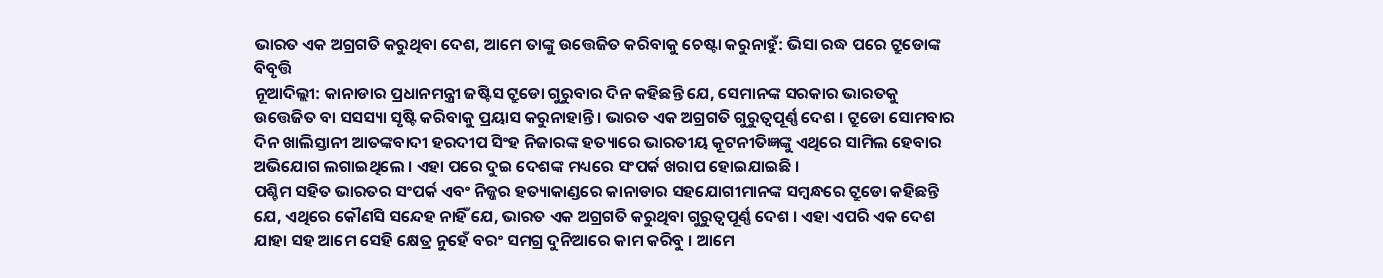ଭାରତ ଏକ ଅଗ୍ରଗତି କରୁଥିବା ଦେଶ, ଆମେ ତାଙ୍କୁ ଉତ୍ତେଜିତ କରିବାକୁ ଚେଷ୍ଟା କରୁନାହୁଁ: ଭିସା ରଦ୍ଧ ପରେ ଟ୍ରୁଡୋଙ୍କ ବିବୃତ୍ତି
ନୂଆଦିଲ୍ଲୀ: କାନାଡାର ପ୍ରଧାନମନ୍ତ୍ରୀ ଜଷ୍ଟିସ ଟ୍ରୁଡୋ ଗୁରୁବାର ଦିନ କହିଛନ୍ତି ଯେ, ସେମାନଙ୍କ ସରକାର ଭାରତକୁ ଉତ୍ତେଜିତ ବା ସସସ୍ୟା ସୃଷ୍ଟି କରିବାକୁ ପ୍ରୟାସ କରୁନାହାନ୍ତି । ଭାରତ ଏକ ଅଗ୍ରଗତି ଗୁରୁତ୍ୱପୂର୍ଣ୍ଣ ଦେଶ । ଟ୍ରୁଡୋ ସୋମବାର ଦିନ ଖାଲିସ୍ତାନୀ ଆତଙ୍କବାଦୀ ହରଦୀପ ସିଂହ ନିଜାରଙ୍କ ହତ୍ୟାରେ ଭାରତୀୟ କୂଟନୀତିଜ୍ଞଙ୍କୁ ଏଥିରେ ସାମିଲ ହେବାର ଅଭିଯୋଗ ଲଗାଇଥିଲେ । ଏହା ପରେ ଦୁଇ ଦେଶଙ୍କ ମଧ୍ୟରେ ସଂପର୍କ ଖରାପ ହୋଇଯାଇଛି ।
ପଶ୍ଚିମ ସହିତ ଭାରତର ସଂପର୍କ ଏବଂ ନିଜ୍ଜର ହତ୍ୟାକାଣ୍ଡରେ କାନାଡାର ସହଯୋଗୀମାନଙ୍କ ସମ୍ବନ୍ଧରେ ଟ୍ରୁଡୋ କହିଛନ୍ତି ଯେ, ଏଥିରେ କୌଣସି ସନ୍ଦେହ ନାହିଁ ଯେ, ଭାରତ ଏକ ଅଗ୍ରଗତି କରୁଥିବା ଗୁରୁତ୍ୱପୂର୍ଣ୍ଣ ଦେଶ । ଏହା ଏପରି ଏକ ଦେଶ ଯାହା ସହ ଆମେ ସେହି କ୍ଷେତ୍ର ନୁହେଁ ବରଂ ସମଗ୍ର ଦୁନିଆରେ କାମ କରିବୁ । ଆମେ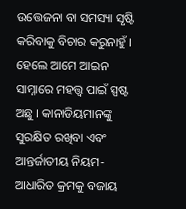ଉତ୍ତେଜନା ବା ସମସ୍ୟା ସୃଷ୍ଟି କରିବାକୁ ବିଚାର କରୁନାହୁଁ । ହେଲେ ଆମେ ଆଇନ ସାମ୍ନାରେ ମହତ୍ତ୍ୱ ପାଇଁ ସ୍ପଷ୍ଟ ଅଛୁ । କାନାଡିୟମାନଙ୍କୁ ସୁରକ୍ଷିତ ରଖିବା ଏବଂ ଆନ୍ତର୍ଜାତୀୟ ନିୟମ-ଆଧାରିତ କ୍ରମକୁ ବଜାୟ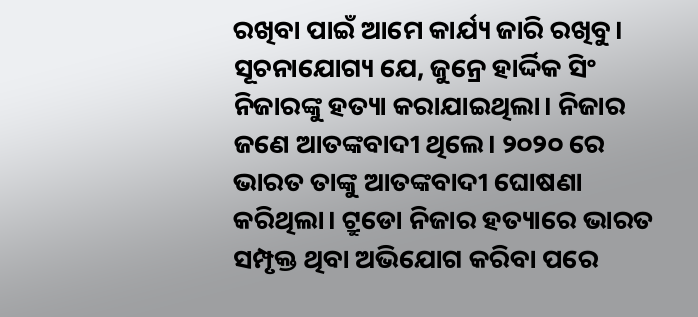ରଖିବା ପାଇଁ ଆମେ କାର୍ଯ୍ୟ ଜାରି ରଖିବୁ।
ସୂଚନାଯୋଗ୍ୟ ଯେ, ଜୁନ୍ରେ ହାର୍ଦ୍ଦିକ ସିଂ ନିଜାରଙ୍କୁ ହତ୍ୟା କରାଯାଇଥିଲା। ନିଜାର ଜଣେ ଆତଙ୍କବାଦୀ ଥିଲେ। ୨୦୨୦ ରେ ଭାରତ ତାଙ୍କୁ ଆତଙ୍କବାଦୀ ଘୋଷଣା କରିଥିଲା। ଟ୍ରୁଡୋ ନିଜାର ହତ୍ୟାରେ ଭାରତ ସମ୍ପୃକ୍ତ ଥିବା ଅଭିଯୋଗ କରିବା ପରେ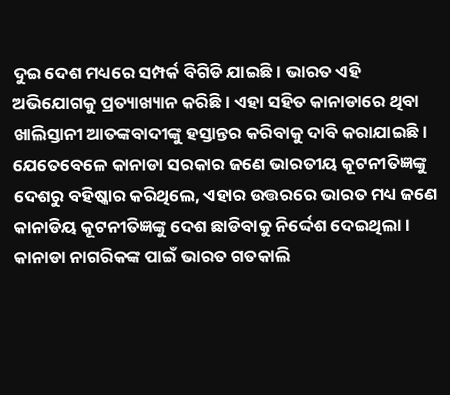ଦୁଇ ଦେଶ ମଧ୍ୟରେ ସମ୍ପର୍କ ବିଗିଡି ଯାଇଛି। ଭାରତ ଏହି ଅଭିଯୋଗକୁ ପ୍ରତ୍ୟାଖ୍ୟାନ କରିଛି। ଏହା ସହିତ କାନାଡାରେ ଥିବା ଖାଲିସ୍ତାନୀ ଆତଙ୍କବାଦୀଙ୍କୁ ହସ୍ତାନ୍ତର କରିବାକୁ ଦାବି କରାଯାଇଛି। ଯେତେବେଳେ କାନାଡା ସରକାର ଜଣେ ଭାରତୀୟ କୂଟନୀତିଜ୍ଞଙ୍କୁ ଦେଶରୁ ବହିଷ୍କାର କରିଥିଲେ, ଏହାର ଉତ୍ତରରେ ଭାରତ ମଧ୍ୟ ଜଣେ କାନାଡିୟ କୂଟନୀତିଜ୍ଞଙ୍କୁ ଦେଶ ଛାଡିବାକୁ ନିର୍ଦ୍ଦେଶ ଦେଇଥିଲା। କାନାଡା ନାଗରିକଙ୍କ ପାଇଁ ଭାରତ ଗତକାଲି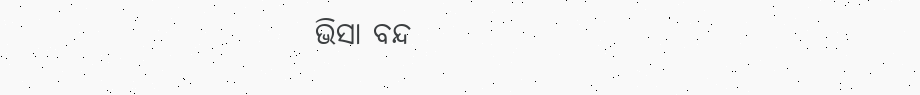ଭିସା ବନ୍ଦ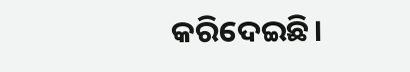କରିଦେଇଛି।